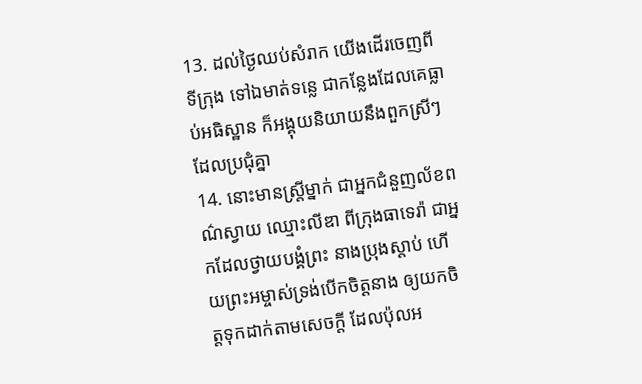13. ដល់ថ្ងៃឈប់សំរាក យើងដើរចេញពីទីក្រុង ទៅឯមាត់ទន្លេ ជាកន្លែងដែលគេធ្លាប់អធិស្ឋាន ក៏អង្គុយនិយាយនឹងពួកស្រីៗ ដែលប្រជុំគ្នា
14. នោះមានស្ត្រីម្នាក់ ជាអ្នកជំនួញល័ខពណ៌ស្វាយ ឈ្មោះលីឌា ពីក្រុងធាទេរ៉ា ជាអ្នកដែលថ្វាយបង្គំព្រះ នាងប្រុងស្តាប់ ហើយព្រះអម្ចាស់ទ្រង់បើកចិត្តនាង ឲ្យយកចិត្តទុកដាក់តាមសេចក្ដី ដែលប៉ុលអ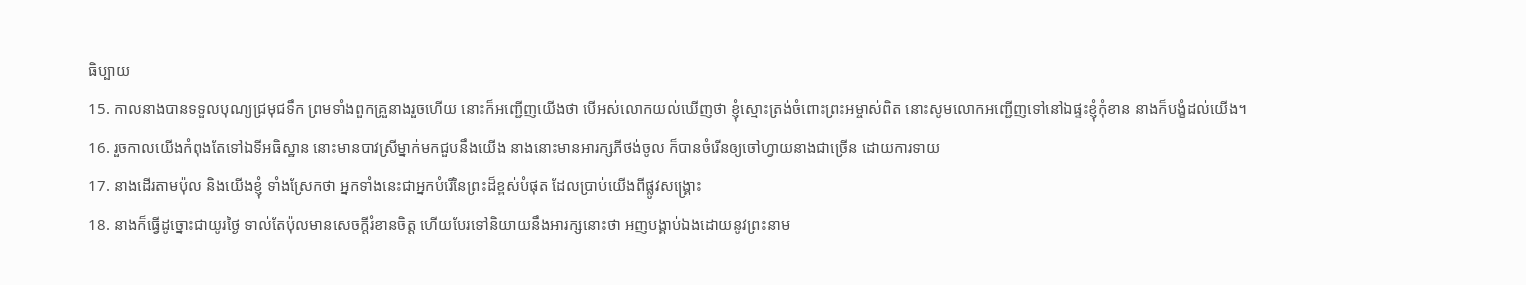ធិប្បាយ
15. កាលនាងបានទទួលបុណ្យជ្រមុជទឹក ព្រមទាំងពួកគ្រួនាងរួចហើយ នោះក៏អញ្ជើញយើងថា បើអស់លោកយល់ឃើញថា ខ្ញុំស្មោះត្រង់ចំពោះព្រះអម្ចាស់ពិត នោះសូមលោកអញ្ជើញទៅនៅឯផ្ទះខ្ញុំកុំខាន នាងក៏បង្ខំដល់យើង។
16. រួចកាលយើងកំពុងតែទៅឯទីអធិស្ឋាន នោះមានបាវស្រីម្នាក់មកជួបនឹងយើង នាងនោះមានអារក្សភីថង់ចូល ក៏បានចំរើនឲ្យចៅហ្វាយនាងជាច្រើន ដោយការទាយ
17. នាងដើរតាមប៉ុល និងយើងខ្ញុំ ទាំងស្រែកថា អ្នកទាំងនេះជាអ្នកបំរើនៃព្រះដ៏ខ្ពស់បំផុត ដែលប្រាប់យើងពីផ្លូវសង្គ្រោះ
18. នាងក៏ធ្វើដូច្នោះជាយូរថ្ងៃ ទាល់តែប៉ុលមានសេចក្ដីរំខានចិត្ត ហើយបែរទៅនិយាយនឹងអារក្សនោះថា អញបង្គាប់ឯងដោយនូវព្រះនាម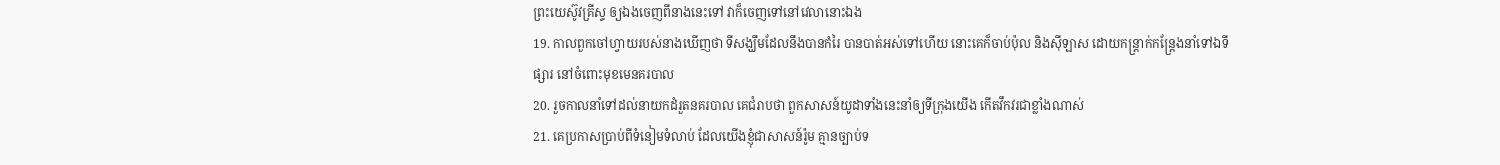ព្រះយេស៊ូវគ្រីស្ទ ឲ្យឯងចេញពីនាងនេះទៅ វាក៏ចេញទៅនៅវេលានោះឯង
19. កាលពួកចៅហ្វាយរបស់នាងឃើញថា ទីសង្ឃឹមដែលនឹងបានកំរៃ បានបាត់អស់ទៅហើយ នោះគេក៏ចាប់ប៉ុល និងស៊ីឡាស ដោយកន្ត្រាក់កន្ត្រែងនាំទៅឯទីផ្សារ នៅចំពោះមុខមេនគរបាល
20. រួចកាលនាំទៅដល់នាយកដំរួតនគរបាល គេជំរាបថា ពួកសាសន៍យូដាទាំងនេះនាំឲ្យទីក្រុងយើង កើតវឹកវរជាខ្លាំងណាស់
21. គេប្រកាសប្រាប់ពីទំនៀមទំលាប់ ដែលយើងខ្ញុំជាសាសន៍រ៉ូម គ្មានច្បាប់ទ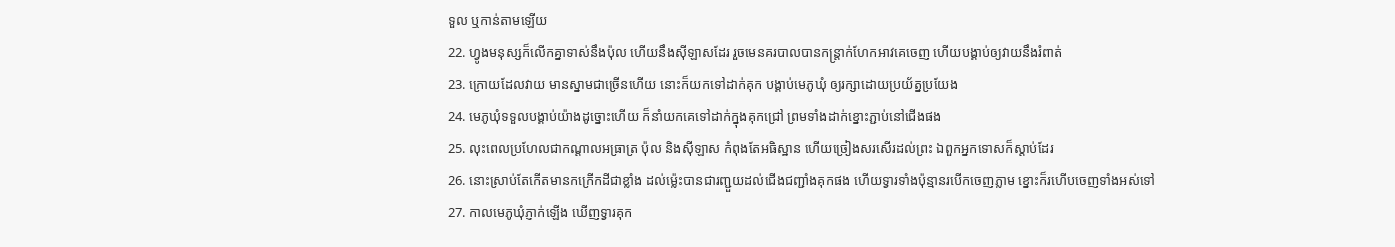ទួល ឬកាន់តាមឡើយ
22. ហ្វូងមនុស្សក៏លើកគ្នាទាស់នឹងប៉ុល ហើយនឹងស៊ីឡាសដែរ រួចមេនគរបាលបានកន្ត្រាក់ហែកអាវគេចេញ ហើយបង្គាប់ឲ្យវាយនឹងរំពាត់
23. ក្រោយដែលវាយ មានស្នាមជាច្រើនហើយ នោះក៏យកទៅដាក់គុក បង្គាប់មេភូឃុំ ឲ្យរក្សាដោយប្រយ័ត្នប្រយែង
24. មេភូឃុំទទួលបង្គាប់យ៉ាងដូច្នោះហើយ ក៏នាំយកគេទៅដាក់ក្នុងគុកជ្រៅ ព្រមទាំងដាក់ខ្នោះភ្ជាប់នៅជើងផង
25. លុះពេលប្រហែលជាកណ្តាលអធ្រាត្រ ប៉ុល និងស៊ីឡាស កំពុងតែអធិស្ឋាន ហើយច្រៀងសរសើរដល់ព្រះ ឯពួកអ្នកទោសក៏ស្តាប់ដែរ
26. នោះស្រាប់តែកើតមានកក្រើកដីជាខ្លាំង ដល់ម៉្លេះបានជារញ្ជួយដល់ជើងជញ្ជាំងគុកផង ហើយទ្វារទាំងប៉ុន្មានរបើកចេញភ្លាម ខ្នោះក៏រហើបចេញទាំងអស់ទៅ
27. កាលមេភូឃុំភ្ញាក់ឡើង ឃើញទ្វារគុក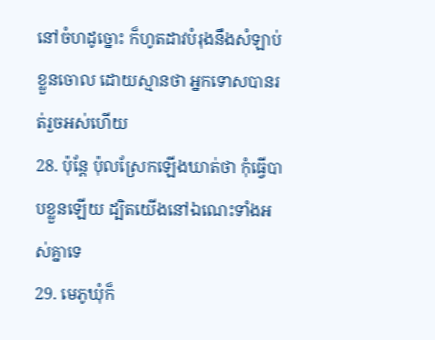នៅចំហដូច្នោះ ក៏ហូតដាវបំរុងនឹងសំឡាប់ខ្លួនចោល ដោយស្មានថា អ្នកទោសបានរត់រួចអស់ហើយ
28. ប៉ុន្តែ ប៉ុលស្រែកឡើងឃាត់ថា កុំធ្វើបាបខ្លួនឡើយ ដ្បិតយើងនៅឯណេះទាំងអស់គ្នាទេ
29. មេភូឃុំក៏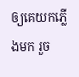ឲ្យគេយកភ្លើងមក រួច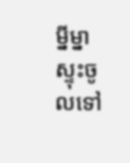ម្នីម្នាស្ទុះចូលទៅ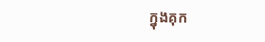ក្នុងគុក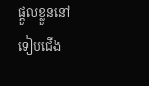ផ្តួលខ្លួននៅទៀបជើង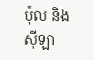ប៉ុល និងស៊ីឡា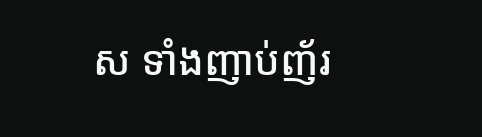ស ទាំងញាប់ញ័រ